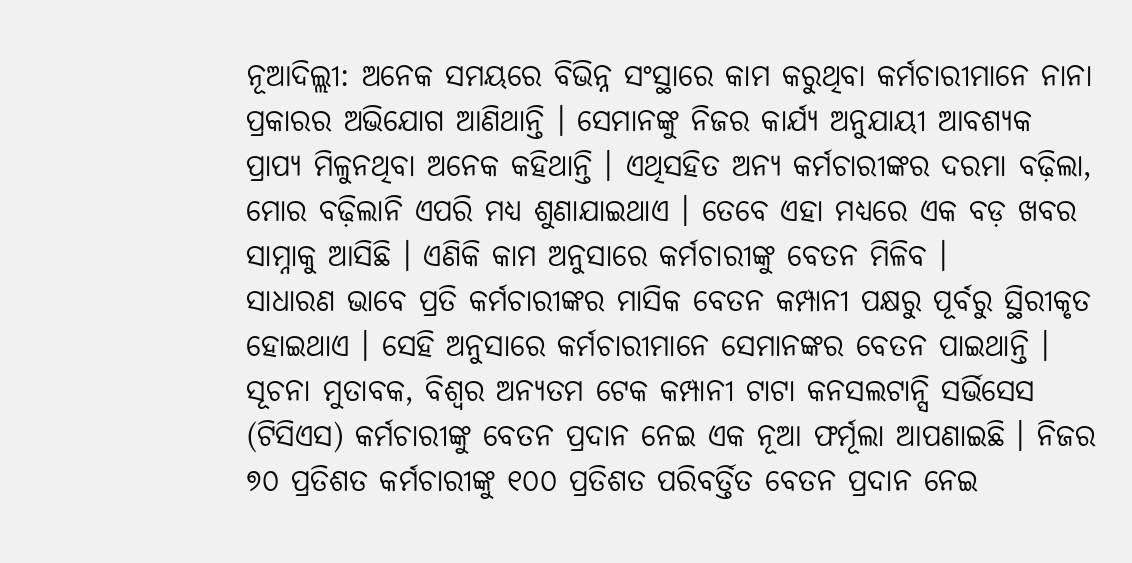ନୂଆଦିଲ୍ଲୀ: ଅନେକ ସମୟରେ ବିଭିନ୍ନ ସଂସ୍ଥାରେ କାମ କରୁଥିବା କର୍ମଚାରୀମାନେ ନାନା ପ୍ରକାରର ଅଭିଯୋଗ ଆଣିଥାନ୍ତି । ସେମାନଙ୍କୁ ନିଜର କାର୍ଯ୍ୟ ଅନୁଯାୟୀ ଆବଶ୍ୟକ ପ୍ରାପ୍ୟ ମିଳୁନଥିବା ଅନେକ କହିଥାନ୍ତି । ଏଥିସହିତ ଅନ୍ୟ କର୍ମଚାରୀଙ୍କର ଦରମା ବଢ଼ିଲା, ମୋର ବଢ଼ିଲାନି ଏପରି ମଧ୍ୟ ଶୁଣାଯାଇଥାଏ । ତେବେ ଏହା ମଧ୍ୟରେ ଏକ ବଡ଼ ଖବର ସାମ୍ନାକୁ ଆସିଛି । ଏଣିକି କାମ ଅନୁସାରେ କର୍ମଚାରୀଙ୍କୁ ବେତନ ମିଳିବ ।
ସାଧାରଣ ଭାବେ ପ୍ରତି କର୍ମଚାରୀଙ୍କର ମାସିକ ବେତନ କମ୍ପାନୀ ପକ୍ଷରୁ ପୂର୍ବରୁ ସ୍ଥିରୀକୃତ ହୋଇଥାଏ । ସେହି ଅନୁସାରେ କର୍ମଚାରୀମାନେ ସେମାନଙ୍କର ବେତନ ପାଇଥାନ୍ତି । ସୂଚନା ମୁତାବକ, ବିଶ୍ୱର ଅନ୍ୟତମ ଟେକ କମ୍ପାନୀ ଟାଟା କନସଲଟାନ୍ସି ସର୍ଭିସେସ (ଟିସିଏସ) କର୍ମଚାରୀଙ୍କୁ ବେତନ ପ୍ରଦାନ ନେଇ ଏକ ନୂଆ ଫର୍ମୂଲା ଆପଣାଇଛି । ନିଜର ୭୦ ପ୍ରତିଶତ କର୍ମଚାରୀଙ୍କୁ ୧୦୦ ପ୍ରତିଶତ ପରିବର୍ତ୍ତିତ ବେତନ ପ୍ରଦାନ ନେଇ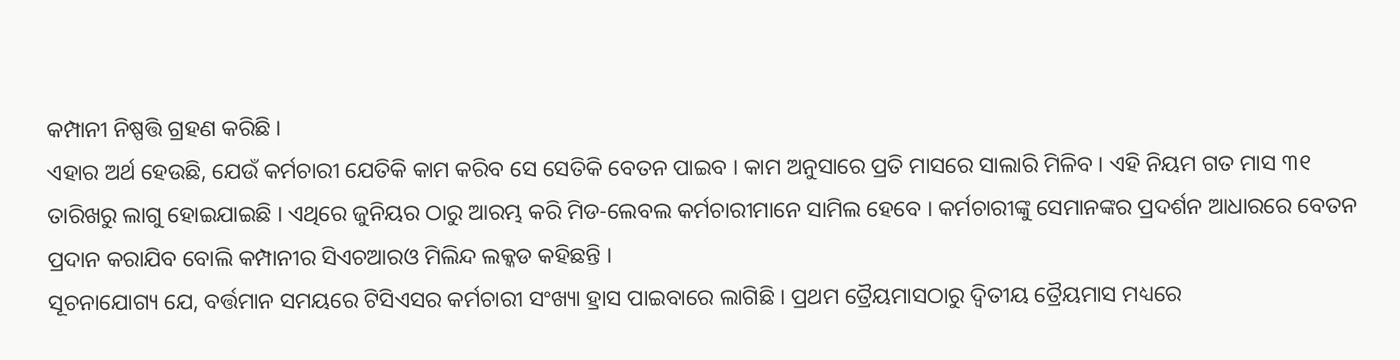କମ୍ପାନୀ ନିଷ୍ପତ୍ତି ଗ୍ରହଣ କରିଛି ।
ଏହାର ଅର୍ଥ ହେଉଛି, ଯେଉଁ କର୍ମଚାରୀ ଯେତିକି କାମ କରିବ ସେ ସେତିକି ବେତନ ପାଇବ । କାମ ଅନୁସାରେ ପ୍ରତି ମାସରେ ସାଲାରି ମିଳିବ । ଏହି ନିୟମ ଗତ ମାସ ୩୧ ତାରିଖରୁ ଲାଗୁ ହୋଇଯାଇଛି । ଏଥିରେ ଜୁନିୟର ଠାରୁ ଆରମ୍ଭ କରି ମିଡ-ଲେବଲ କର୍ମଚାରୀମାନେ ସାମିଲ ହେବେ । କର୍ମଚାରୀଙ୍କୁ ସେମାନଙ୍କର ପ୍ରଦର୍ଶନ ଆଧାରରେ ବେତନ ପ୍ରଦାନ କରାଯିବ ବୋଲି କମ୍ପାନୀର ସିଏଚଆରଓ ମିଲିନ୍ଦ ଲକ୍କଡ କହିଛନ୍ତି ।
ସୂଚନାଯୋଗ୍ୟ ଯେ, ବର୍ତ୍ତମାନ ସମୟରେ ଟିସିଏସର କର୍ମଚାରୀ ସଂଖ୍ୟା ହ୍ରାସ ପାଇବାରେ ଲାଗିଛି । ପ୍ରଥମ ତ୍ରୈୟମାସଠାରୁ ଦ୍ୱିତୀୟ ତ୍ରୈୟମାସ ମଧ୍ୟରେ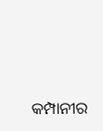କମ୍ପାନୀର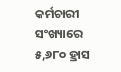କର୍ମଚାରୀ ସଂଖ୍ୟାରେ ୫,୬୮୦ ହ୍ରାସ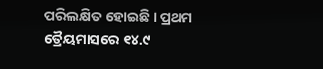ପରିଲକ୍ଷିତ ହୋଇଛି । ପ୍ରଥମ ତ୍ରୈୟମାସରେ ୧୪.୯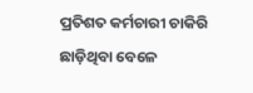ପ୍ରତିଶତ କର୍ମଚାରୀ ଚାକିରି ଛାଡ଼ିଥିବା ବେଳେ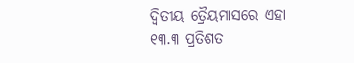ଦ୍ୱିତୀୟ ତ୍ରୈୟମାସରେ ଏହା ୧୩.୩ ପ୍ରତିଶତ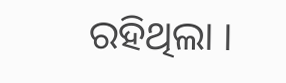ରହିଥିଲା ।